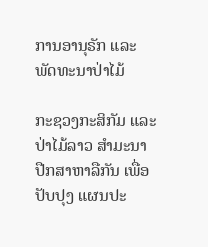ການອານຸຣັກ ແລະ ພັດທະນາປ່າໄມ້

ກະຊວງກະສິກັມ ແລະປ່າໄມ້ລາວ ສໍາມະນາ ປືກສາຫາລືກັນ ເພື່ອປັບປຸງ ແຜນປະ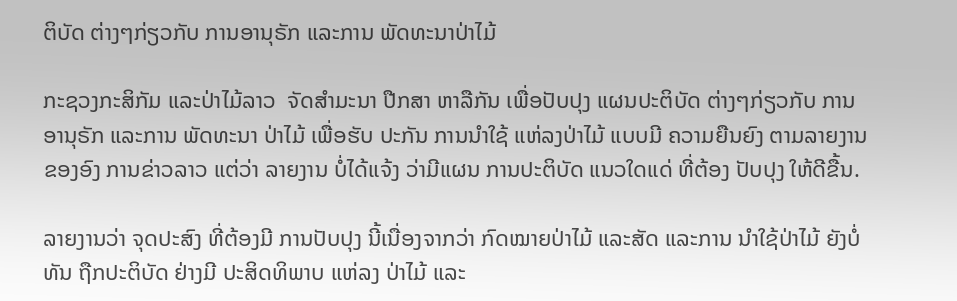ຕິບັດ ຕ່າງໆກ່ຽວກັບ ການອານຸຣັກ ແລະການ ພັດທະນາປ່າໄມ້

ກະຊວງກະສິກັມ ແລະປ່າໄມ້ລາວ  ຈັດສໍາມະນາ ປືກສາ ຫາລືກັນ ເພື່ອປັບປຸງ ແຜນປະຕິບັດ ຕ່າງໆກ່ຽວກັບ ການອານຸຣັກ ແລະການ ພັດທະນາ ປ່າໄມ້ ເພື່ອຮັບ ປະກັນ ການນໍາໃຊ້ ແຫ່ລງປ່າໄມ້ ແບບມີ ຄວາມຍືນຍົງ ຕາມລາຍງານ ຂອງອົງ ການຂ່າວລາວ ແຕ່ວ່າ ລາຍງານ ບໍ່ໄດ້ແຈ້ງ ວ່າມີແຜນ ການປະຕິບັດ ແນວໃດແດ່ ທີ່ຕ້ອງ ປັບປຸງ ໃຫ້ດີຂື້ນ.

ລາຍງານວ່າ ຈຸດປະສົງ ທີ່ຕ້ອງມີ ການປັບປຸງ ນີ້ເນື່ອງຈາກວ່າ ກົດໝາຍປ່າໄມ້ ແລະສັດ ແລະການ ນໍາໃຊ້ປ່າໄມ້ ຍັງບໍ່ທັນ ຖືກປະຕິບັດ ຢ່າງມີ ປະສິດທິພາບ ແຫ່ລງ ປ່າໄມ້ ແລະ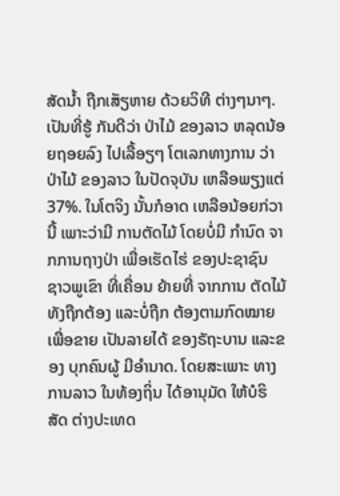ສັດນໍ້າ ຖືກເສັຽຫາຍ ດ້ວຍວິທີ ຕ່າງໆນາໆ. ເປັນທີ່ຮູ້ ກັນດີວ່າ ປ່າໄມ້ ຂອງລາວ ຫລຸດນ້ອຍຖອຍລົງ ໄປເລື້ອຽໆ ໂຕເລກທາງການ ວ່າ ປ່າໄມ້ ຂອງລາວ ໃນປັດຈຸບັນ ເຫລືອພຽງແຕ່ 37%. ໃນໂຕຈິງ ນັ້ນກໍອາດ ເຫລືອນ້ອຍກ່ວານີ້ ເພາະວ່າມີ ການຕັດໄມ້ ໂດຍບໍ່ມີ ກໍານົດ ຈາກການຖາງປ່າ ເພື່ອເຮັດໄຮ່ ຂອງປະຊາຊົນ ຊາວພູເຂົາ ທີ່ເຄື່ອນ ຍ້າຍທີ່ ຈາກການ ຕັດໄມ້ ທັງຖືກຕ້ອງ ແລະບໍ່ຖືກ ຕ້ອງຕາມກົດໝາຍ ເພື່ອຂາຍ ເປັນລາຍໄດ້ ຂອງຣັຖະບານ ແລະຂອງ ບຸກຄົນຜູ້ ມີອໍານາດ. ໂດຍສະເພາະ ທາງການລາວ ໃນທ້ອງຖິ່ນ ໄດ້ອານຸມັດ ໃຫ້ບໍຮິສັດ ຕ່າງປະເທດ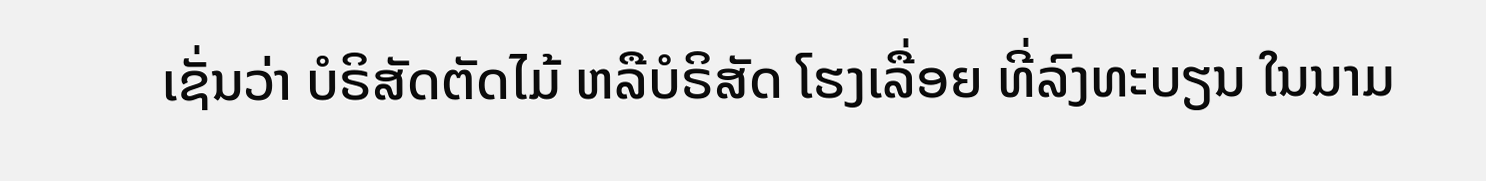ເຊັ່ນວ່າ ບໍຣິສັດຕັດໄມ້ ຫລືບໍຣິສັດ ໂຮງເລື່ອຍ ທີ່ລົງທະບຽນ ໃນນາມ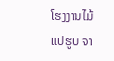ໂຮງງານໄມ້ ແປຮູບ ຈາ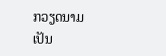ກວຽດນາມ ເປັນ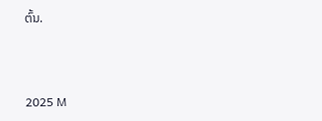ຕົ້ນ.



2025 M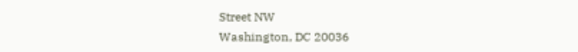Street NW
Washington, DC 20036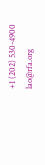+1 (202) 530-4900
lao@rfa.org